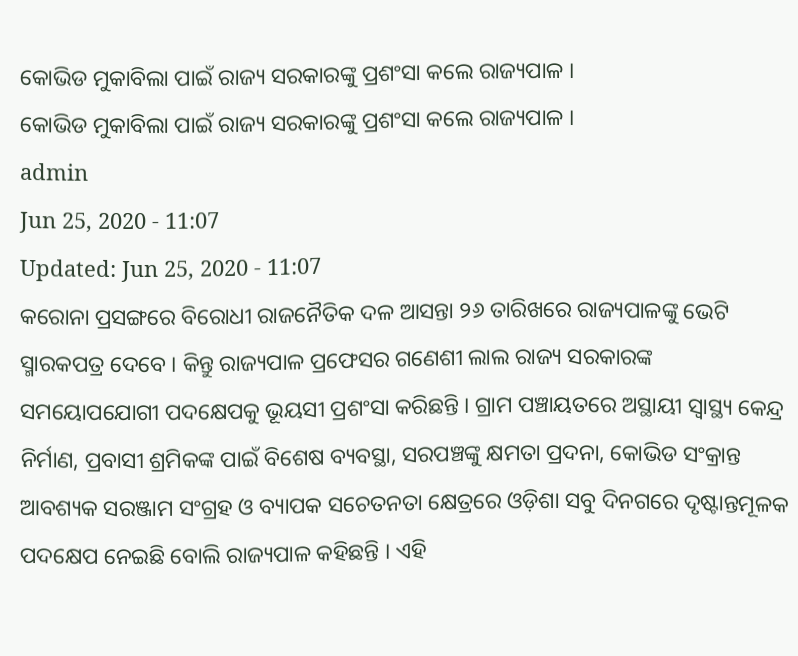କୋଭିଡ ମୁକାବିଲା ପାଇଁ ରାଜ୍ୟ ସରକାରଙ୍କୁ ପ୍ରଶଂସା କଲେ ରାଜ୍ୟପାଳ ।
କୋଭିଡ ମୁକାବିଲା ପାଇଁ ରାଜ୍ୟ ସରକାରଙ୍କୁ ପ୍ରଶଂସା କଲେ ରାଜ୍ୟପାଳ ।
admin
Jun 25, 2020 - 11:07
Updated: Jun 25, 2020 - 11:07
କରୋନା ପ୍ରସଙ୍ଗରେ ବିରୋଧୀ ରାଜନୈତିକ ଦଳ ଆସନ୍ତା ୨୬ ତାରିଖରେ ରାଜ୍ୟପାଳଙ୍କୁ ଭେଟି ସ୍ମାରକପତ୍ର ଦେବେ । କିନ୍ତୁ ରାଜ୍ୟପାଳ ପ୍ରଫେସର ଗଣେଶୀ ଲାଲ ରାଜ୍ୟ ସରକାରଙ୍କ ସମୟୋପଯୋଗୀ ପଦକ୍ଷେପକୁ ଭୂୟସୀ ପ୍ରଶଂସା କରିଛନ୍ତି । ଗ୍ରାମ ପଞ୍ଚାୟତରେ ଅସ୍ଥାୟୀ ସ୍ୱାସ୍ଥ୍ୟ କେନ୍ଦ୍ର ନିର୍ମାଣ, ପ୍ରବାସୀ ଶ୍ରମିକଙ୍କ ପାଇଁ ବିଶେଷ ବ୍ୟବସ୍ଥା, ସରପଞ୍ଚଙ୍କୁ କ୍ଷମତା ପ୍ରଦନା, କୋଭିଡ ସଂକ୍ରାନ୍ତ ଆବଶ୍ୟକ ସରଞ୍ଜାମ ସଂଗ୍ରହ ଓ ବ୍ୟାପକ ସଚେତନତା କ୍ଷେତ୍ରରେ ଓଡ଼ିଶା ସବୁ ଦିନଗରେ ଦୃଷ୍ଟାନ୍ତମୂଳକ ପଦକ୍ଷେପ ନେଇଛି ବୋଲି ରାଜ୍ୟପାଳ କହିଛନ୍ତି । ଏହି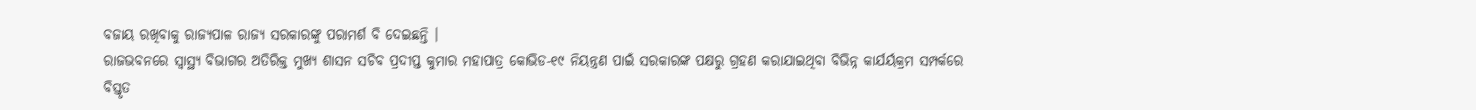ବଜାୟ ରଖିବାକୁ ରାଜ୍ୟପାଳ ରାଜ୍ୟ ସରକାରଙ୍କୁ ପରାମର୍ଶ ବି ଦେଇଛନ୍ତି ।
ରାଜଭବନରେ ସ୍ୱାସ୍ଥ୍ୟ ବିଭାଗର ଅତିରିକ୍ତ ମୁଖ୍ୟ ଶାସନ ସଚିବ ପ୍ରଦୀପ୍ତ କୁମାର ମହାପାତ୍ର କୋଭିଡ-୧୯ ନିୟନ୍ତ୍ରଣ ପାଇଁ ସରକାରଙ୍କ ପକ୍ଷରୁ ଗ୍ରହଣ କରାଯାଇଥିବା ବିଭିନ୍ନ କାର୍ଯର୍ୟକ୍ରମ ସମ୍ପର୍କରେ ବିସ୍ତୃତ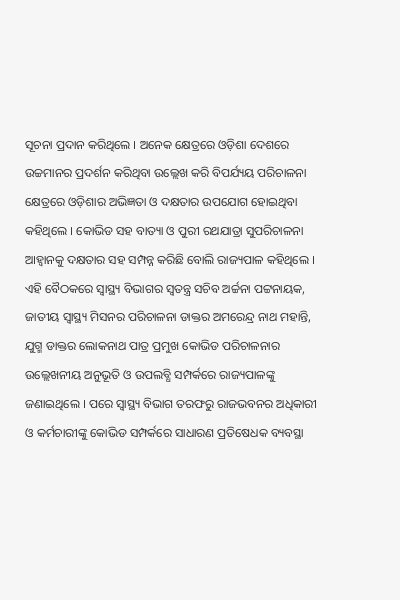ସୂଚନା ପ୍ରଦାନ କରିଥିଲେ । ଅନେକ କ୍ଷେତ୍ରରେ ଓଡ଼ିଶା ଦେଶରେ ଉଚ୍ଚମାନର ପ୍ରଦର୍ଶନ କରିଥିବା ଉଲ୍ଲେଖ କରି ବିପର୍ଯ୍ୟୟ ପରିଚାଳନା କ୍ଷେତ୍ରରେ ଓଡ଼ିଶାର ଅଭିଜ୍ଞତା ଓ ଦକ୍ଷତାର ଉପଯୋଗ ହୋଇଥିବା କହିଥିଲେ । କୋଭିଡ ସହ ବାତ୍ୟା ଓ ପୁରୀ ରଥଯାତ୍ରା ସୁପରିଚାଳନା ଆହ୍ୱାନକୁ ଦକ୍ଷତାର ସହ ସମ୍ପନ୍ନ କରିଛି ବୋଲି ରାଜ୍ୟପାଳ କହିଥିଲେ । ଏହି ବୈଠକରେ ସ୍ୱାସ୍ଥ୍ୟ ବିଭାଗର ସ୍ୱତନ୍ତ୍ର ସଚିବ ଅର୍ଚ୍ଚନା ପଟ୍ଟନାୟକ, ଜାତୀୟ ସ୍ୱାସ୍ଥ୍ୟ ମିସନର ପରିଚାଳନା ଡାକ୍ତର ଅମରେନ୍ଦ୍ର ନାଥ ମହାନ୍ତି, ଯୁଗ୍ମ ଡାକ୍ତର ଲୋକନାଥ ପାତ୍ର ପ୍ରମୁଖ କୋଭିଡ ପରିଚାଳନାର ଉଲ୍ଲେଖନୀୟ ଅନୁଭୂତି ଓ ଉପଲବ୍ଧି ସମ୍ପର୍କରେ ରାଜ୍ୟପାଳଙ୍କୁ ଜଣାଇଥିଲେ । ପରେ ସ୍ୱାସ୍ଥ୍ୟ ବିଭାଗ ତରଫରୁ ରାଜଭବନର ଅଧିକାରୀ ଓ କର୍ମଚାରୀଙ୍କୁ କୋଭିଡ ସମ୍ପର୍କରେ ସାଧାରଣ ପ୍ରତିଷେଧକ ବ୍ୟବସ୍ଥା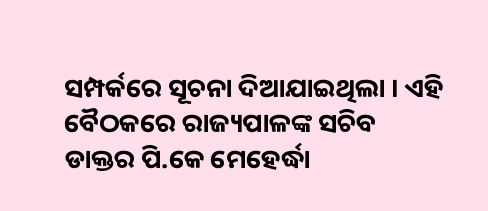ସମ୍ପର୍କରେ ସୂଚନା ଦିଆଯାଇଥିଲା । ଏହି ବୈଠକରେ ରାଜ୍ୟପାଳଙ୍କ ସଚିବ ଡାକ୍ତର ପି.କେ ମେହେର୍ଦ୍ଧା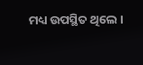ମଧ୍ୟ ଉପସ୍ଥିତ ଥିଲେ ।